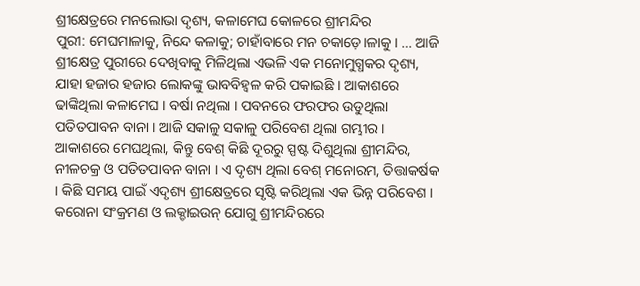ଶ୍ରୀକ୍ଷେତ୍ରରେ ମନଲୋଭା ଦୃଶ୍ୟ, କଳାମେଘ କୋଳରେ ଶ୍ରୀମନ୍ଦିର
ପୁରୀ: ମେଘମାଳାକୁ, ନିନ୍ଦେ କଳାକୁ; ଚାହାଁବାରେ ମନ ଚକାଡ଼େ।ଳାକୁ । … ଆଜି ଶ୍ରୀକ୍ଷେତ୍ର ପୁରୀରେ ଦେଖିବାକୁ ମିଳିଥିଲା ଏଭଳି ଏକ ମନୋମୁଗ୍ଧକର ଦୃଶ୍ୟ, ଯାହା ହଜାର ହଜାର ଲୋକଙ୍କୁ ଭାବବିହ୍ୱଳ କରି ପକାଇଛି । ଆକାଶରେ ଢାଙ୍କିଥିଲା କଳାମେଘ । ବର୍ଷା ନଥିଲା । ପବନରେ ଫରଫର ଉଡୁଥିଲା ପତିତପାବନ ବାନା । ଆଜି ସକାଳୁ ସକାଳୁ ପରିବେଶ ଥିଲା ଗମ୍ଭୀର ।
ଆକାଶରେ ମେଘଥିଲା, କିନ୍ତୁ ବେଶ୍ କିଛି ଦୂରରୁ ସ୍ପଷ୍ଟ ଦିଶୁଥିଲା ଶ୍ରୀମନ୍ଦିର, ନୀଳଚକ୍ର ଓ ପତିତପାବନ ବାନା । ଏ ଦୃଶ୍ୟ ଥିଲା ବେଶ୍ ମନୋରମ, ତିତ୍ତାକର୍ଷକ । କିଛି ସମୟ ପାଇଁ ଏଦୃଶ୍ୟ ଶ୍ରୀକ୍ଷେତ୍ରରେ ସୃଷ୍ଟି କରିଥିଲା ଏକ ଭିନ୍ନ ପରିବେଶ । କରୋନା ସଂକ୍ରମଣ ଓ ଲକ୍ଡାଇଉନ୍ ଯୋଗୁ ଶ୍ରୀମନ୍ଦିରରେ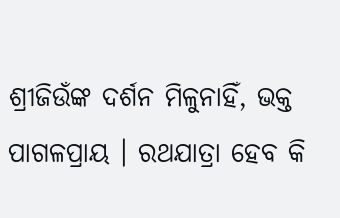ଶ୍ରୀଜିଉଁଙ୍କ ଦର୍ଶନ ମିଳୁନାହିଁ, ଭକ୍ତ ପାଗଳପ୍ରାୟ । ରଥଯାତ୍ରା ହେବ କି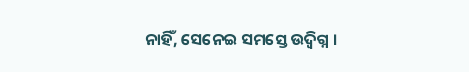ନାହିଁ, ସେନେଇ ସମସ୍ତେ ଉଦ୍ବିଗ୍ନ ।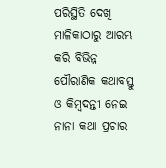ପରିସ୍ଥିତି ଦେଖି ମାଳିକାଠାରୁ ଆରମ୍ଭ କରି ବିଭିନ୍ନ ପୌରାଣିକ କଥାବସ୍ତୁ ଓ କିମ୍ବଦନ୍ତୀ ନେଇ ନାନା କଥା ପ୍ରଚାର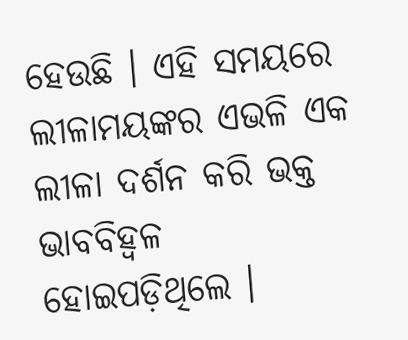ହେଉଛି । ଏହି ସମୟରେ ଲୀଳାମୟଙ୍କର ଏଭଳି ଏକ ଲୀଳା ଦର୍ଶନ କରି ଭକ୍ତ ଭାବବିହ୍ୱଳ ହୋଇପଡ଼ିଥିଲେ ।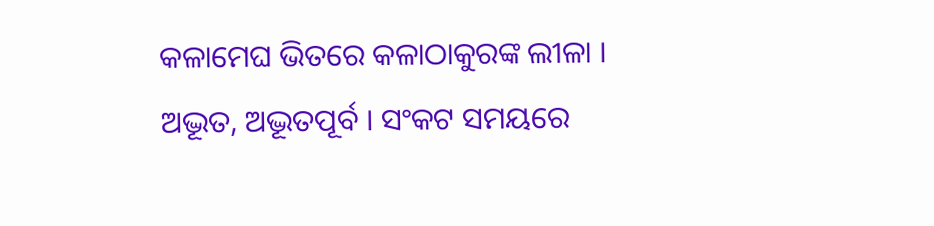କଳାମେଘ ଭିତରେ କଳାଠାକୁରଙ୍କ ଲୀଳା । ଅଦ୍ଭୂତ, ଅଦ୍ଭୂତପୂର୍ବ । ସଂକଟ ସମୟରେ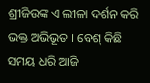ଶ୍ରୀଜିଉଙ୍କ ଏ ଲୀଳା ଦର୍ଶନ କରି ଭକ୍ତ ଅଭିଭୂତ । ବେଶ୍ କିଛି ସମୟ ଧରି ଆଜି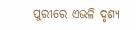ପୁରୀରେ ଏଭଳି ଦୃଶ୍ୟ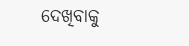ଦେଖିବାକୁ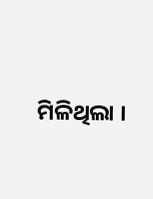ମିଳିଥିଲା ।